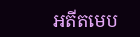អតីតមេប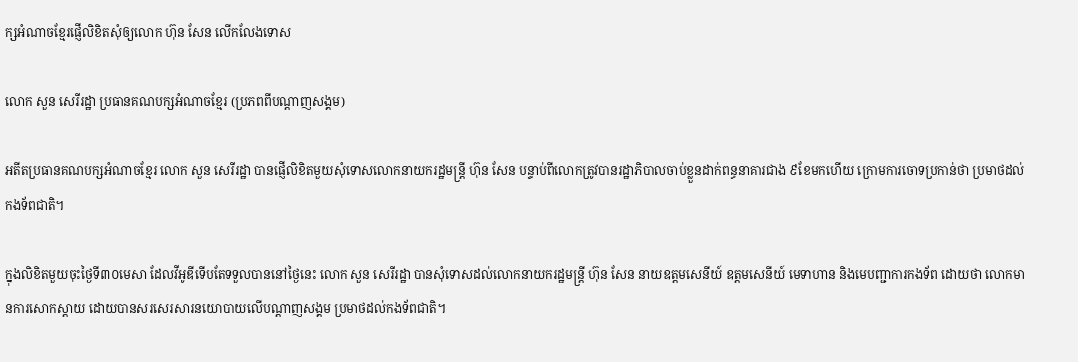ក្សអំណាចខ្មែរផ្ញើលិខិតសុំឲ្យលោក ហ៊ុន សែន លើកលែងទោស

លោក សួន សេរីរដ្ឋា ប្រធានគណបក្សអំណាចខ្មែរ (ប្រភពពីបណ្ដាញសង្គម)

អតីតប្រធានគណបក្សអំណាចខ្មែរ លោក សួន សេរីរដ្ឋា បានផ្ញើលិខិតមួយសុំទោសលោកនាយករដ្ឋមន្ដ្រី ហ៊ុន សែន បន្ទាប់ពីលោកត្រូវបានរដ្ឋាភិបាលចាប់ខ្លួនដាក់ពន្ធនាគារជាង ៩ខែមកហើយ ក្រោមការចោទប្រកាន់ថា ប្រមាថដល់កងទ័ពជាតិ។

ក្នុងលិខិតមួយចុះថ្ងៃទី៣០មេសា ដែលវីអូឌីទើបតែទទួលបាននៅថ្ងៃនេះ លោក សួន សេរីរដ្ឋា បានសុំទោសដល់លោកនាយករដ្ឋមន្ដ្រី ហ៊ុន សែន នាយឧត្តមសេនីយ៍ ឧត្តមសេនីយ៍ មេទាហាន និងមេបញ្ជាការកងទ័ព ដោយថា លោកមានការសោកស្ដាយ ដោយបានសរសេរសារនយោបាយលើបណ្ដាញសង្គម ប្រមាថដល់កងទ័ពជាតិ។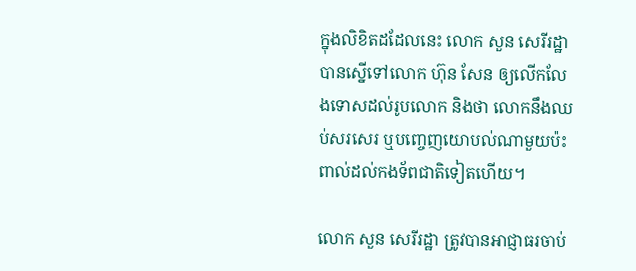ក្នុងលិខិតដដែលនេះ លោក សួន សេរីរដ្ឋា បានស្នើទៅលោក ហ៊ុន សែន ឲ្យលើកលែងទោសដល់រូបលោក និងថា លោកនឹងឈប់សរសេរ ឬបញ្ចេញយោបល់ណាមួយប៉ះពាល់ដល់កងទ័ពជាតិទៀតហើយ។

លោក សួន សេរីរដ្ឋា ត្រូវបានអាជ្ញាធរចាប់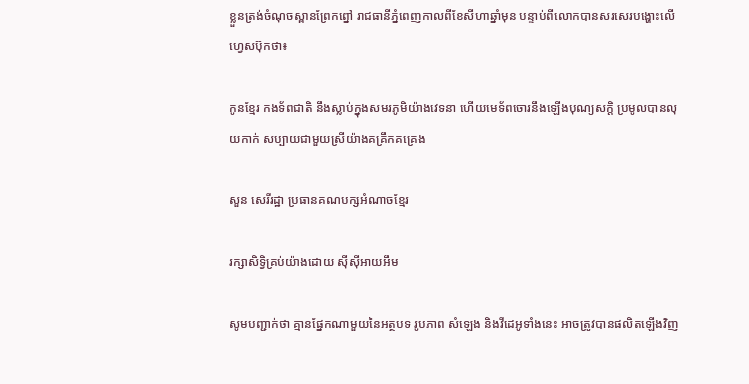ខ្លួនត្រង់ចំណុចស្ពានព្រែកព្នៅ រាជធានីភ្នំពេញកាលពីខែសីហាឆ្នាំមុន បន្ទាប់ពីលោកបានសរសេរបង្ហោះលើហ្វេសប៊ុកថា៖

កូនខ្មែរ កងទ័ពជាតិ នឹងស្លាប់ក្នុងសមរភូមិយ៉ាងវេទនា ហើយមេទ័ពចោរនឹងឡើងបុណ្យសក្ដិ ប្រមូលបានលុយកាក់ សប្បាយជាមួយស្រីយ៉ាងគគ្រឹកគគ្រេង

សួន សេរីរដ្ឋា ប្រធានគណបក្សអំណាចខ្មែរ

រក្សាសិទ្វិគ្រប់យ៉ាងដោយ ស៊ីស៊ីអាយអឹម

សូមបញ្ជាក់ថា គ្មានផ្នែកណាមួយនៃអត្ថបទ រូបភាព សំឡេង និងវីដេអូទាំងនេះ អាចត្រូវបានផលិតឡើងវិញ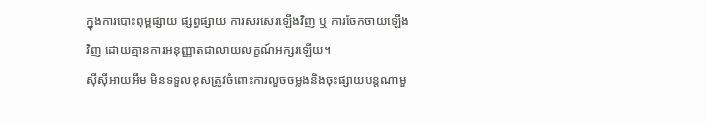ក្នុងការបោះពុម្ពផ្សាយ ផ្សព្វផ្សាយ ការសរសេរឡើងវិញ ឬ ការចែកចាយឡើងវិញ ដោយគ្មានការអនុញ្ញាតជាលាយលក្ខណ៍អក្សរឡើយ។
ស៊ីស៊ីអាយអឹម មិនទទួលខុសត្រូវចំពោះការលួចចម្លងនិងចុះផ្សាយបន្តណាមួ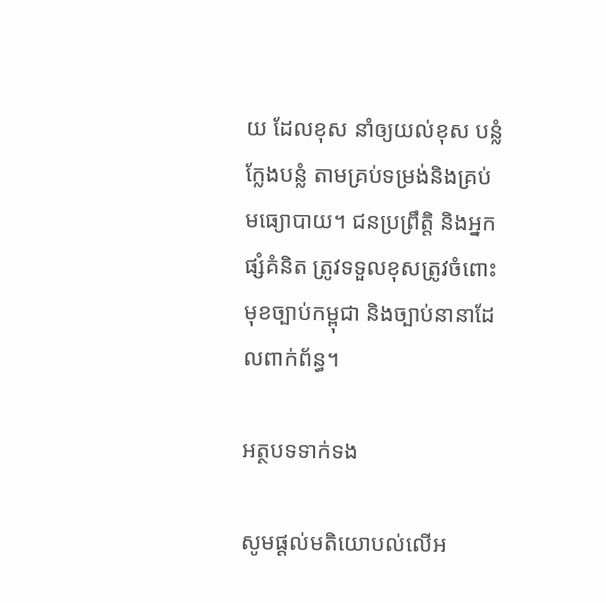យ ដែលខុស នាំឲ្យយល់ខុស បន្លំ ក្លែងបន្លំ តាមគ្រប់ទម្រង់និងគ្រប់មធ្យោបាយ។ ជនប្រព្រឹត្តិ និងអ្នកផ្សំគំនិត ត្រូវទទួលខុសត្រូវចំពោះមុខច្បាប់កម្ពុជា និងច្បាប់នានាដែលពាក់ព័ន្ធ។

អត្ថបទទាក់ទង

សូមផ្ដល់មតិយោបល់លើអ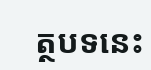ត្ថបទនេះ